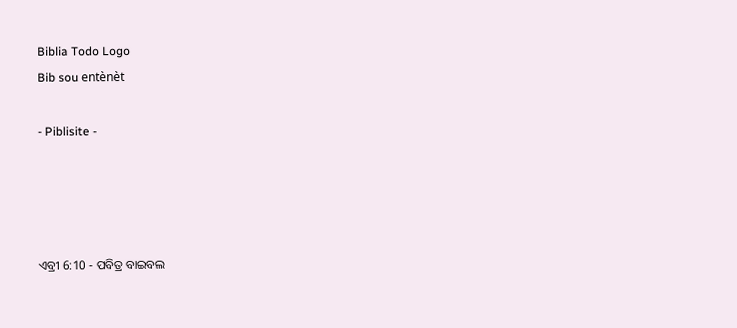Biblia Todo Logo
Bib sou entènèt

- Piblisite -




ଏବ୍ରୀ 6:10 - ପବିତ୍ର ବାଇବଲ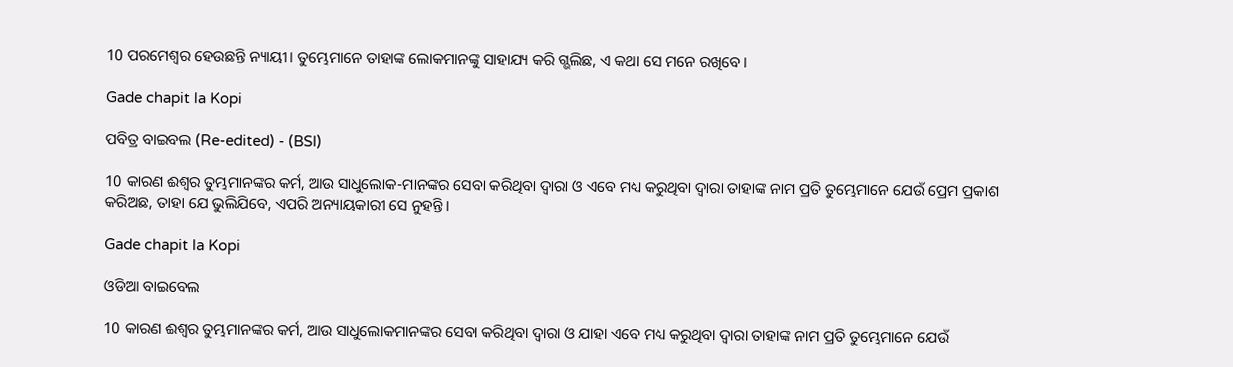10 ପରମେଶ୍ୱର ହେଉଛନ୍ତି ନ୍ୟାୟୀ। ତୁମ୍ଭେମାନେ ତାହାଙ୍କ ଲୋକମାନଙ୍କୁ ସାହାଯ୍ୟ କରି ଗ୍ଭଲିଛ, ଏ କଥା ସେ ମନେ ରଖିବେ।

Gade chapit la Kopi

ପବିତ୍ର ବାଇବଲ (Re-edited) - (BSI)

10 କାରଣ ଈଶ୍ଵର ତୁମ୍ଭମାନଙ୍କର କର୍ମ, ଆଉ ସାଧୁଲୋକ-ମାନଙ୍କର ସେବା କରିଥିବା ଦ୍ଵାରା ଓ ଏବେ ମଧ୍ୟ କରୁଥିବା ଦ୍ଵାରା ତାହାଙ୍କ ନାମ ପ୍ରତି ତୁମ୍ଭେମାନେ ଯେଉଁ ପ୍ରେମ ପ୍ରକାଶ କରିଅଛ, ତାହା ଯେ ଭୁଲିଯିବେ, ଏପରି ଅନ୍ୟାୟକାରୀ ସେ ନୁହନ୍ତି।

Gade chapit la Kopi

ଓଡିଆ ବାଇବେଲ

10 କାରଣ ଈଶ୍ୱର ତୁମ୍ଭମାନଙ୍କର କର୍ମ, ଆଉ ସାଧୁଲୋକମାନଙ୍କର ସେବା କରିଥିବା ଦ୍ୱାରା ଓ ଯାହା ଏବେ ମଧ୍ୟ କରୁଥିବା ଦ୍ୱାରା ତାହାଙ୍କ ନାମ ପ୍ରତି ତୁମ୍ଭେମାନେ ଯେଉଁ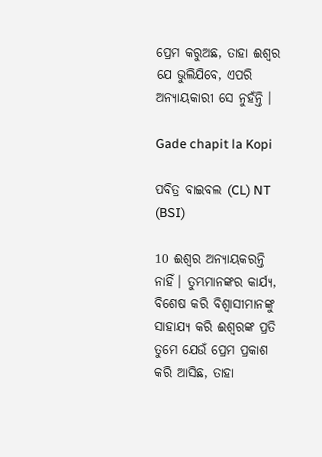ପ୍ରେମ କରୁଅଛ, ତାହା ଈଶ୍ୱର ଯେ ଭୁଲିଯିବେ, ଏପରି ଅନ୍ୟାୟକାରୀ ସେ ନୁହଁନ୍ତି ।

Gade chapit la Kopi

ପବିତ୍ର ବାଇବଲ (CL) NT (BSI)

10 ଈଶ୍ୱର ଅନ୍ୟାୟକରନ୍ତି ନାହିଁ। ତୁମ୍ଭମାନଙ୍କର କାର୍ଯ୍ୟ, ବିଶେଷ କରି ବିଶ୍ୱାସୀମାନଙ୍କୁ ସାହାଯ୍ୟ କରି ଈଶ୍ୱରଙ୍କ ପ୍ରତି ତୁମେ ଯେଉଁ ପ୍ରେମ ପ୍ରକାଶ କରି ଆସିଛ, ତାହା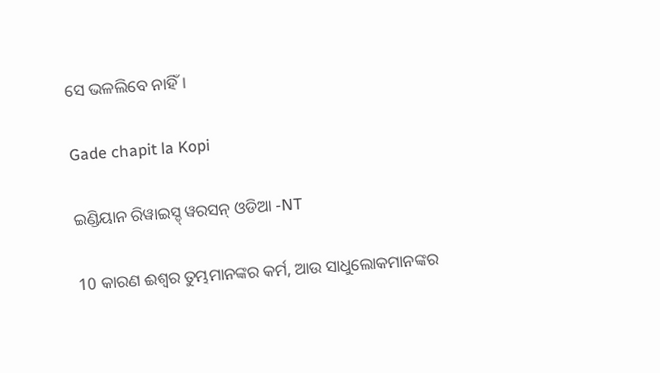ସେ ଭଳଲିବେ ନାହିଁ।

Gade chapit la Kopi

ଇଣ୍ଡିୟାନ ରିୱାଇସ୍ଡ୍ ୱରସନ୍ ଓଡିଆ -NT

10 କାରଣ ଈଶ୍ବର ତୁମ୍ଭମାନଙ୍କର କର୍ମ, ଆଉ ସାଧୁଲୋକମାନଙ୍କର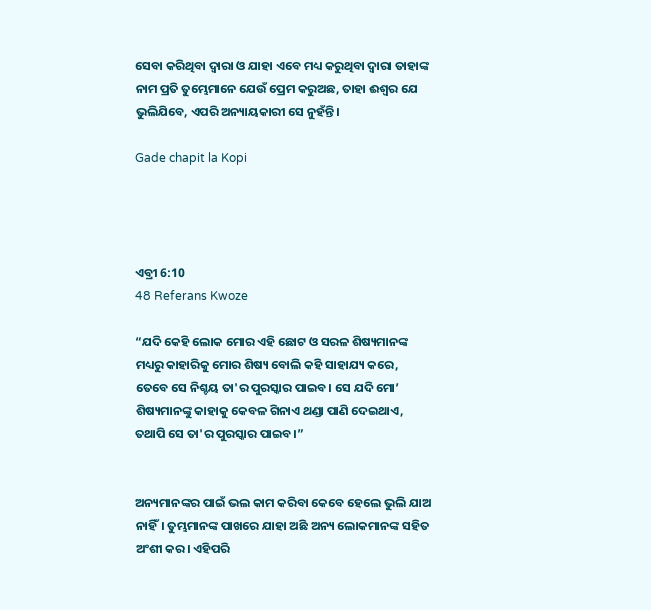ସେବା କରିଥିବା ଦ୍ୱାରା ଓ ଯାହା ଏବେ ମଧ୍ୟ କରୁଥିବା ଦ୍ୱାରା ତାହାଙ୍କ ନାମ ପ୍ରତି ତୁମ୍ଭେମାନେ ଯେଉଁ ପ୍ରେମ କରୁଅଛ, ତାହା ଈଶ୍ବର ଯେ ଭୁଲିଯିବେ, ଏପରି ଅନ୍ୟାୟକାରୀ ସେ ନୁହଁନ୍ତି।

Gade chapit la Kopi




ଏବ୍ରୀ 6:10
48 Referans Kwoze

“ଯଦି କେହି ଲୋକ ମୋର ଏହି ଛୋଟ ଓ ସରଳ ଶିଷ୍ୟମାନଙ୍କ ମଧ୍ୟରୁ କାହାରିକୁ ମୋର ଶିଷ୍ୟ ବୋଲି କହି ସାହାଯ୍ୟ କରେ, ତେବେ ସେ ନିଶ୍ଚୟ ତା'ର ପୁରସ୍କାର ପାଇବ। ସେ ଯଦି ମୋ’ ଶିଷ୍ୟମାନଙ୍କୁ କାହାକୁ କେବଳ ଗିନାଏ ଥଣ୍ଡା ପାଣି ଦେଇଥାଏ, ତଥାପି ସେ ତା'ର ପୁରସ୍କାର ପାଇବ।”


ଅନ୍ୟମାନଙ୍କର ପାଇଁ ଭଲ କାମ କରିବା କେବେ ହେଲେ ଭୁଲି ଯାଅ ନାହିଁ। ତୁମ୍ଭମାନଙ୍କ ପାଖରେ ଯାହା ଅଛି ଅନ୍ୟ ଲୋକମାନଙ୍କ ସହିତ ଅଂଶୀ କର। ଏହିପରି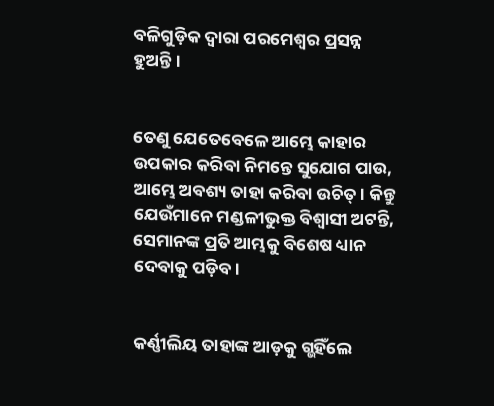ବଳିଗୁଡ଼ିକ ଦ୍ୱାରା ପରମେଶ୍ୱର ପ୍ରସନ୍ନ ହୁଅନ୍ତି।


ତେଣୁ ଯେତେବେଳେ ଆମ୍ଭେ କାହାର ଉପକାର କରିବା ନିମନ୍ତେ ସୁଯୋଗ ପାଉ, ଆମ୍ଭେ ଅବଶ୍ୟ ତାହା କରିବା ଉଚିତ୍। କିନ୍ତୁ ଯେଉଁମାନେ ମଣ୍ଡଳୀଭୁକ୍ତ ବିଶ୍ୱାସୀ ଅଟନ୍ତି, ସେମାନଙ୍କ ପ୍ରତି ଆମ୍ଭକୁ ବିଶେଷ ଧ୍ୟାନ ଦେବାକୁ ପଡ଼ିବ।


କର୍ଣ୍ଣୀଲିୟ ତାହାଙ୍କ ଆଡ଼କୁ ଗ୍ଭହିଁଲେ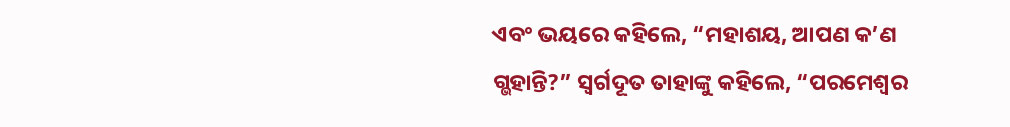ଏବଂ ଭୟରେ କହିଲେ, “ମହାଶୟ, ଆପଣ କ’ଣ ଗ୍ଭହାନ୍ତି?” ସ୍ୱର୍ଗଦୂତ ତାହାଙ୍କୁ କହିଲେ, “ପରମେଶ୍ୱର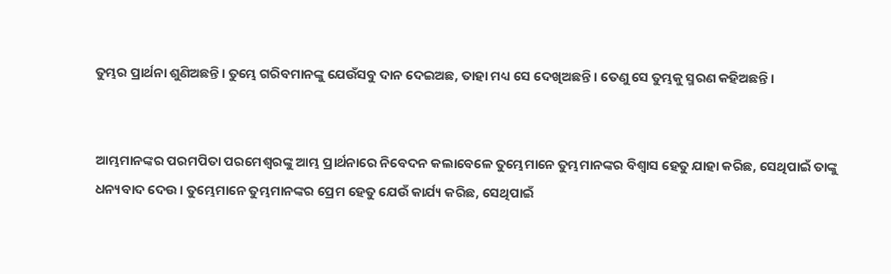ତୁମ୍ଭର ପ୍ରାର୍ଥନା ଶୁଣିଅଛନ୍ତି। ତୁମ୍ଭେ ଗରିବମାନଙ୍କୁ ଯେଉଁସବୁ ଦାନ ଦେଇଅଛ, ତାହା ମଧ୍ୟ ସେ ଦେଖିଅଛନ୍ତି। ତେଣୁ ସେ ତୁମ୍ଭକୁ ସ୍ମରଣ କହିଅଛନ୍ତି।


ଆମ୍ଭମାନଙ୍କର ପରମପିତା ପରମେଶ୍ୱରଙ୍କୁ ଆମ୍ଭ ପ୍ରାର୍ଥନାରେ ନିବେଦନ କଲାବେଳେ ତୁମ୍ଭେମାନେ ତୁମ୍ଭମାନଙ୍କର ବିଶ୍ୱାସ ହେତୁ ଯାହା କରିଛ, ସେଥିପାଇଁ ତାଙ୍କୁ ଧନ୍ୟବାଦ ଦେଉ। ତୁମ୍ଭେମାନେ ତୁମ୍ଭମାନଙ୍କର ପ୍ରେମ ହେତୁ ଯେଉଁ କାର୍ଯ୍ୟ କରିଛ, ସେଥିପାଇଁ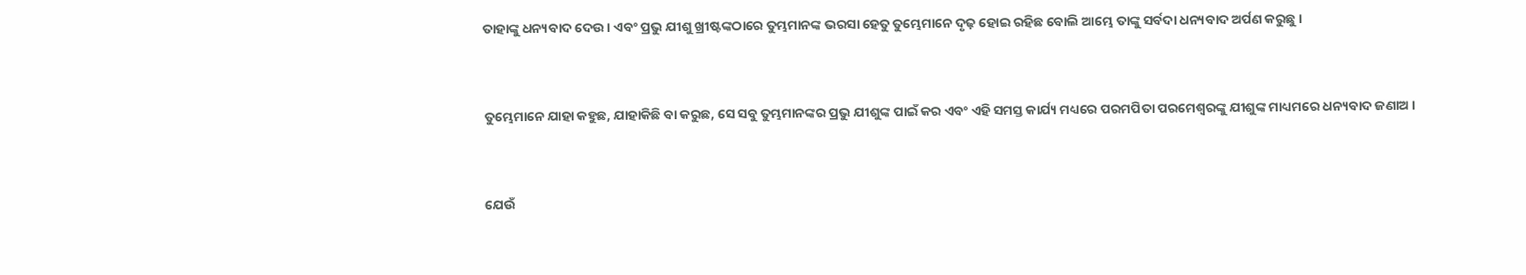ତାହାଙ୍କୁ ଧନ୍ୟବାଦ ଦେଉ। ଏବଂ ପ୍ରଭୁ ଯୀଶୁ ଖ୍ରୀଷ୍ଟଙ୍କଠାରେ ତୁମ୍ଭମାନଙ୍କ ଭରସା ହେତୁ ତୁମ୍ଭେମାନେ ଦୃଢ଼ ହୋଇ ରହିଛ ବୋଲି ଆମ୍ଭେ ତାଙ୍କୁ ସର୍ବଦା ଧନ୍ୟବାଦ ଅର୍ପଣ କରୁଛୁ।


ତୁମ୍ଭେମାନେ ଯାହା କହୁଛ, ଯାହାକିଛି ବା କରୁଛ, ସେ ସବୁ ତୁମ୍ଭମାନଙ୍କର ପ୍ରଭୁ ଯୀଶୁଙ୍କ ପାଇଁ କର ଏବଂ ଏହି ସମସ୍ତ କାର୍ଯ୍ୟ ମଧ୍ୟରେ ପରମପିତା ପରମେଶ୍ୱରଙ୍କୁ ଯୀଶୁଙ୍କ ମାଧ୍ୟମରେ ଧନ୍ୟବାଦ ଜଣାଅ।


ଯେଉଁ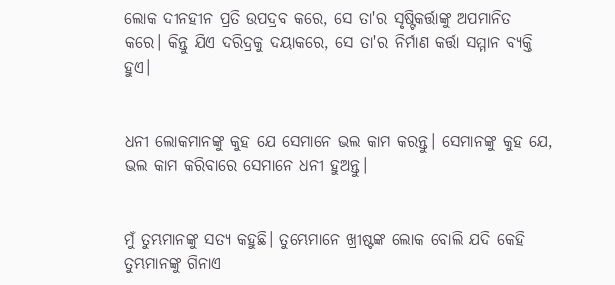ଲୋକ ଦୀନହୀନ ପ୍ରତି ଉପଦ୍ରବ କରେ, ସେ ତା'ର ସୃଷ୍ଟିକର୍ତ୍ତାଙ୍କୁ ଅପମାନିତ କରେ। କିନ୍ତୁ ଯିଏ ଦରିଦ୍ରକୁ ଦୟାକରେ, ସେ ତା'ର ନିର୍ମାଣ କର୍ତ୍ତା ସମ୍ମାନ ବ୍ୟକ୍ତି ହୁଏ।


ଧନୀ ଲୋକମାନଙ୍କୁ କୁହ ଯେ ସେମାନେ ଭଲ କାମ କରନ୍ତୁ। ସେମାନଙ୍କୁ କୁହ ଯେ, ଭଲ କାମ କରିବାରେ ସେମାନେ ଧନୀ ହୁଅନ୍ତୁ।


ମୁଁ ତୁମ୍ଭମାନଙ୍କୁ ସତ୍ୟ କହୁଛି। ତୁମ୍ଭେମାନେ ଖ୍ରୀଷ୍ଟଙ୍କ ଲୋକ ବୋଲି ଯଦି କେହି ତୁମ୍ଭମାନଙ୍କୁ ଗିନାଏ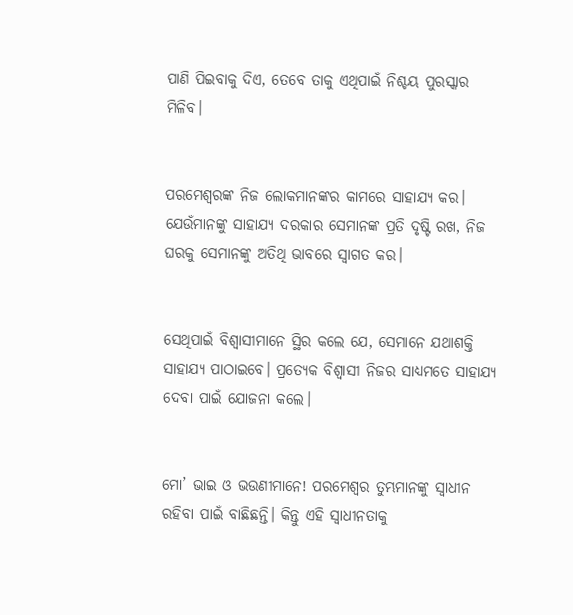ପାଣି ପିଇବାକୁ ଦିଏ, ତେବେ ତାକୁ ଏଥିପାଇଁ ନିଶ୍ଚୟ ପୁରସ୍କାର ମିଳିବ।


ପରମେଶ୍ୱରଙ୍କ ନିଜ ଲୋକମାନଙ୍କର କାମରେ ସାହାଯ୍ୟ କର। ଯେଉଁମାନଙ୍କୁ ସାହାଯ୍ୟ ଦରକାର ସେମାନଙ୍କ ପ୍ରତି ଦୃଷ୍ଟି ରଖ, ନିଜ ଘରକୁ ସେମାନଙ୍କୁ ଅତିଥି ଭାବରେ ସ୍ୱାଗତ କର।


ସେଥିପାଇଁ ବିଶ୍ୱାସୀମାନେ ସ୍ଥିର କଲେ ଯେ, ସେମାନେ ଯଥାଶକ୍ତି ସାହାଯ୍ୟ ପାଠାଇବେ। ପ୍ରତ୍ୟେକ ବିଶ୍ୱାସୀ ନିଜର ସାଧ୍ୟମତେ ସାହାଯ୍ୟ ଦେବା ପାଇଁ ଯୋଜନା କଲେ।


ମୋ’ ଭାଇ ଓ ଭଉଣୀମାନେ! ପରମେଶ୍ୱର ତୁମ୍ଭମାନଙ୍କୁ ସ୍ୱାଧୀନ ରହିବା ପାଇଁ ବାଛିଛନ୍ତି। କିନ୍ତୁ ଏହି ସ୍ୱାଧୀନତାକୁ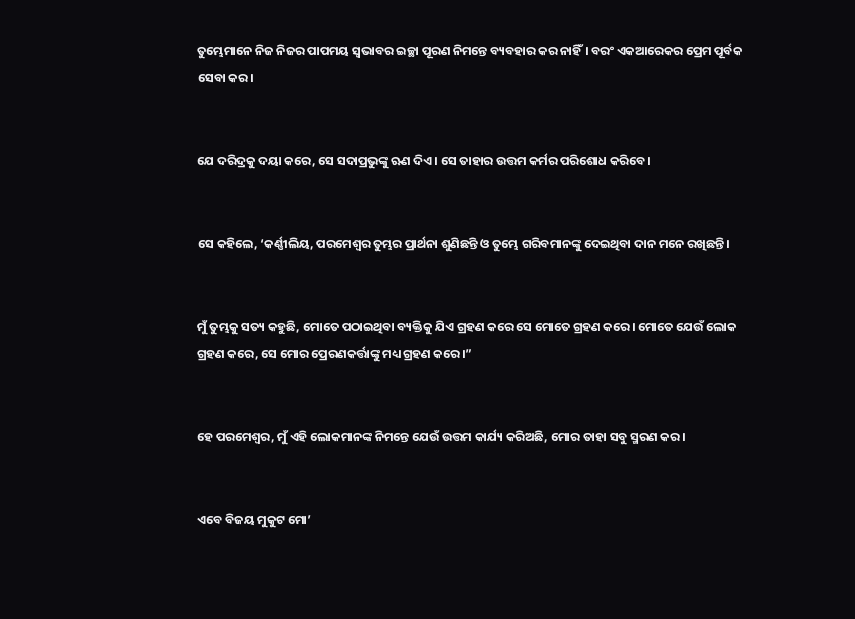ତୁମ୍ଭେମାନେ ନିଜ ନିଜର ପାପମୟ ସ୍ୱଭାବର ଇଚ୍ଛା ପୂରଣ ନିମନ୍ତେ ବ୍ୟବହାର କର ନାହିଁ। ବରଂ ଏକଆରେକର ପ୍ରେମ ପୂର୍ବକ ସେବା କର।


ଯେ ଦରିଦ୍ରକୁ ଦୟା କରେ, ସେ ସଦାପ୍ରଭୁଙ୍କୁ ଋଣ ଦିଏ। ସେ ତାହାର ଉତ୍ତମ କର୍ମର ପରିଶୋଧ କରିବେ।


ସେ କହିଲେ, ‘କର୍ଣ୍ଣୀଲିୟ, ପରମେଶ୍ୱର ତୁମ୍ଭର ପ୍ରାର୍ଥନା ଶୁଣିଛନ୍ତି ଓ ତୁମ୍ଭେ ଗରିବମାନଙ୍କୁ ଦେଇଥିବା ଦାନ ମନେ ରଖିଛନ୍ତି।


ମୁଁ ତୁମ୍ଭକୁ ସତ୍ୟ କହୁଛି, ମୋତେ ପଠାଇଥିବା ବ୍ୟକ୍ତିକୁ ଯିଏ ଗ୍ରହଣ କରେ ସେ ମୋତେ ଗ୍ରହଣ କରେ। ମୋତେ ଯେଉଁ ଲୋକ ଗ୍ରହଣ କରେ, ସେ ମୋର ପ୍ରେରଣକର୍ତ୍ତାଙ୍କୁ ମଧ୍ୟ ଗ୍ରହଣ କରେ।”


ହେ ପରମେଶ୍ୱର, ମୁଁ ଏହି ଲୋକମାନଙ୍କ ନିମନ୍ତେ ଯେଉଁ ଉତ୍ତମ କାର୍ଯ୍ୟ କରିଅଛି, ମୋର ତାହା ସବୁ ସ୍ମରଣ କର।


ଏବେ ବିଜୟ ମୁକୁଟ ମୋ’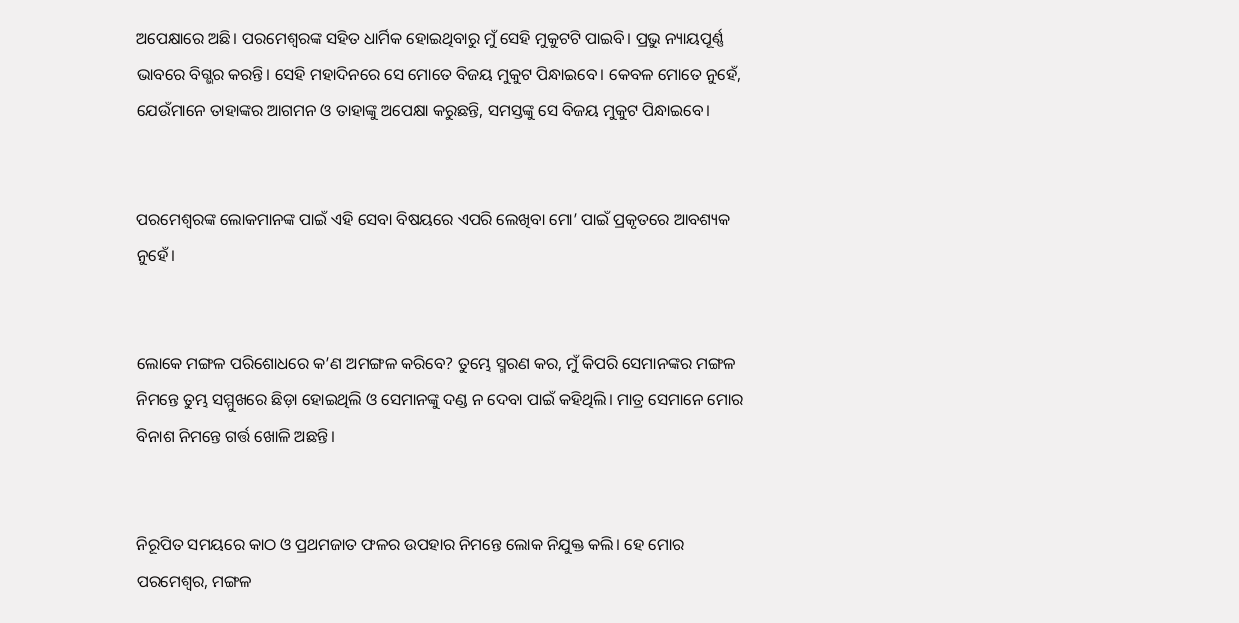ଅପେକ୍ଷାରେ ଅଛି। ପରମେଶ୍ୱରଙ୍କ ସହିତ ଧାର୍ମିକ ହୋଇଥିବାରୁ ମୁଁ ସେହି ମୁକୁଟଟି ପାଇବି। ପ୍ରଭୁ ନ୍ୟାୟପୂର୍ଣ୍ଣ ଭାବରେ ବିଗ୍ଭର କରନ୍ତି। ସେହି ମହାଦିନରେ ସେ ମୋତେ ବିଜୟ ମୁକୁଟ ପିନ୍ଧାଇବେ। କେବଳ ମୋତେ ନୁହେଁ, ଯେଉଁମାନେ ତାହାଙ୍କର ଆଗମନ ଓ ତାହାଙ୍କୁ ଅପେକ୍ଷା କରୁଛନ୍ତି, ସମସ୍ତଙ୍କୁ ସେ ବିଜୟ ମୁକୁଟ ପିନ୍ଧାଇବେ।


ପରମେଶ୍ୱରଙ୍କ ଲୋକମାନଙ୍କ ପାଇଁ ଏହି ସେବା ବିଷୟରେ ଏପରି ଲେଖିବା ମୋ’ ପାଇଁ ପ୍ରକୃତରେ ଆବଶ୍ୟକ ନୁହେଁ।


ଲୋକେ ମଙ୍ଗଳ ପରିଶୋଧରେ କ’ଣ ଅମଙ୍ଗଳ କରିବେ? ତୁମ୍ଭେ ସ୍ମରଣ କର, ମୁଁ କିପରି ସେମାନଙ୍କର ମଙ୍ଗଳ ନିମନ୍ତେ ତୁମ୍ଭ ସମ୍ମୁଖରେ ଛିଡ଼ା ହୋଇଥିଲି ଓ ସେମାନଙ୍କୁ ଦଣ୍ଡ ନ ଦେବା ପାଇଁ କହିଥିଲି। ମାତ୍ର ସେମାନେ ମୋର ବିନାଶ ନିମନ୍ତେ ଗର୍ତ୍ତ ଖୋଳି ଅଛନ୍ତି।


ନିରୂପିତ ସମୟରେ କାଠ ଓ ପ୍ରଥମଜାତ ଫଳର ଉପହାର ନିମନ୍ତେ ଲୋକ ନିଯୁକ୍ତ କଲି। ହେ ମୋର ପରମେଶ୍ୱର, ମଙ୍ଗଳ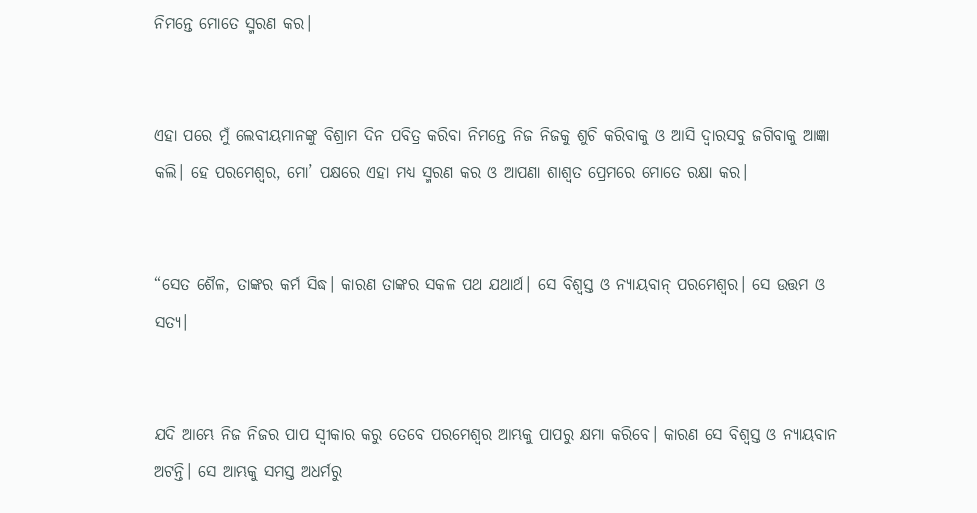ନିମନ୍ତେ ମୋତେ ସ୍ମରଣ କର।


ଏହା ପରେ ମୁଁ ଲେବୀୟମାନଙ୍କୁ ବିଶ୍ରାମ ଦିନ ପବିତ୍ର କରିବା ନିମନ୍ତେ ନିଜ ନିଜକୁ ଶୁଚି କରିବାକୁ ଓ ଆସି ଦ୍ୱାରସବୁ ଜଗିବାକୁ ଆଜ୍ଞା କଲି। ହେ ପରମେଶ୍ୱର, ମୋ’ ପକ୍ଷରେ ଏହା ମଧ୍ୟ ସ୍ମରଣ କର ଓ ଆପଣା ଶାଶ୍ୱତ ପ୍ରେମରେ ମୋତେ ରକ୍ଷା କର।


“ସେତ ଶୈଳ, ତାଙ୍କର କର୍ମ ସିଦ୍ଧ। କାରଣ ତାଙ୍କର ସକଳ ପଥ ଯଥାର୍ଥ। ସେ ବିଶ୍ୱସ୍ତ ଓ ନ୍ୟାୟବାନ୍ ପରମେଶ୍ୱର। ସେ ଉତ୍ତମ ଓ ସତ୍ୟ।


ଯଦି ଆମ୍ଭେ ନିଜ ନିଜର ପାପ ସ୍ୱୀକାର କରୁ ତେବେ ପରମେଶ୍ୱର ଆମ୍ଭକୁ ପାପରୁ କ୍ଷମା କରିବେ। କାରଣ ସେ ବିଶ୍ୱସ୍ତ ଓ ନ୍ୟାୟବାନ ଅଟନ୍ତି। ସେ ଆମ୍ଭକୁ ସମସ୍ତ ଅଧର୍ମରୁ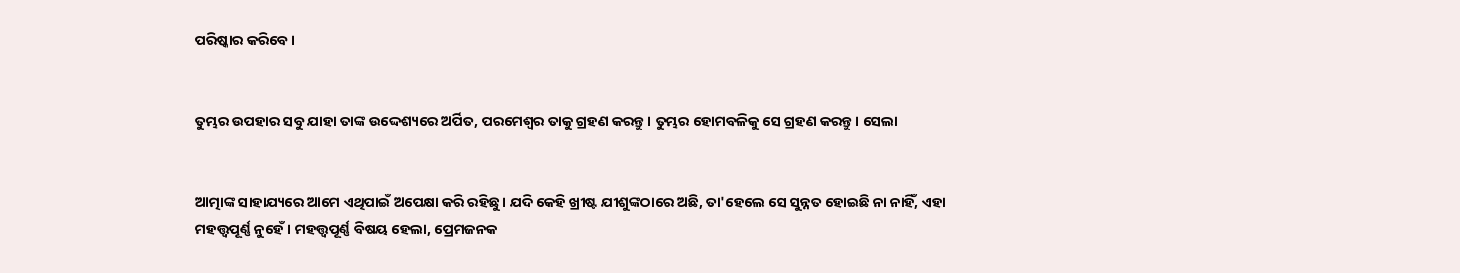ପରିଷ୍କାର କରିବେ।


ତୁମ୍ଭର ଉପହାର ସବୁ ଯାହା ତାଙ୍କ ଉଦ୍ଦେଶ୍ୟରେ ଅର୍ପିତ, ପରମେଶ୍ୱର ତାକୁ ଗ୍ରହଣ କରନ୍ତୁ। ତୁମ୍ଭର ହୋମବଳିକୁ ସେ ଗ୍ରହଣ କରନ୍ତୁ। ସେଲା


ଆତ୍ମାଙ୍କ ସାହାଯ୍ୟରେ ଆମେ ଏଥିପାଇଁ ଅପେକ୍ଷା କରି ରହିଛୁ। ଯଦି କେହି ଖ୍ରୀଷ୍ଟ ଯୀଶୁଙ୍କଠାରେ ଅଛି, ତା'ହେଲେ ସେ ସୁନ୍ନତ ହୋଇଛି ନା ନାହିଁ, ଏହା ମହତ୍ତ୍ୱପୂର୍ଣ୍ଣ ନୁହେଁ। ମହତ୍ତ୍ୱପୂର୍ଣ୍ଣ ବିଷୟ ହେଲା, ପ୍ରେମଜନକ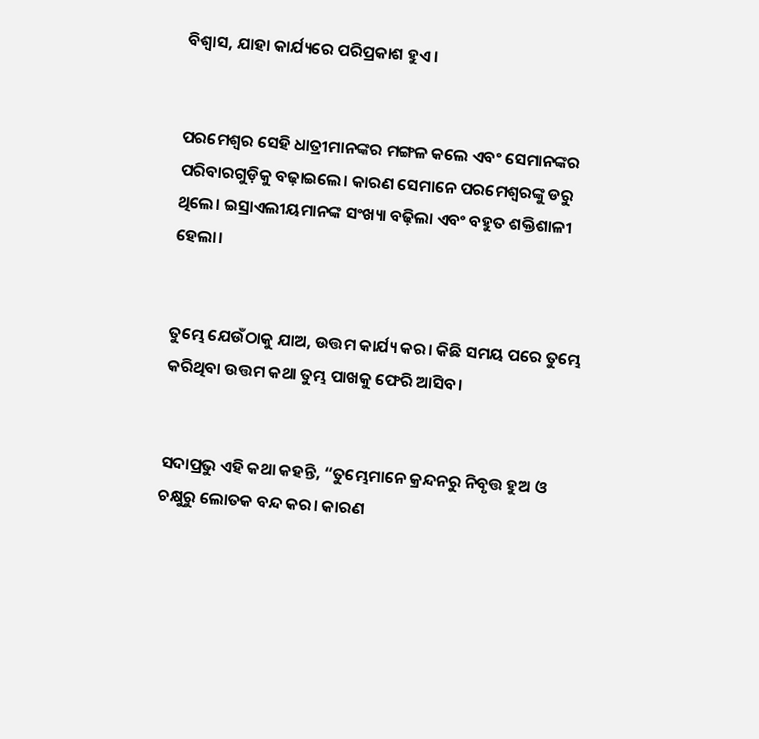ବିଶ୍ୱାସ, ଯାହା କାର୍ଯ୍ୟରେ ପରିପ୍ରକାଶ ହୁଏ।


ପରମେଶ୍ୱର ସେହି ଧାତ୍ରୀମାନଙ୍କର ମଙ୍ଗଳ କଲେ ଏବଂ ସେମାନଙ୍କର ପରିବାରଗୁଡ଼ିକୁ ବଢ଼ାଇଲେ। କାରଣ ସେମାନେ ପରମେଶ୍ୱରଙ୍କୁ ଡରୁ ଥିଲେ। ଇସ୍ରାଏଲୀୟମାନଙ୍କ ସଂଖ୍ୟା ବଢ଼ିଲା ଏବଂ ବହୁତ ଶକ୍ତିଶାଳୀ ହେଲା।


ତୁମ୍ଭେ ଯେଉଁଠାକୁ ଯାଅ, ଉତ୍ତମ କାର୍ଯ୍ୟ କର। କିଛି ସମୟ ପରେ ତୁମ୍ଭେ କରିଥିବା ଉତ୍ତମ କଥା ତୁମ୍ଭ ପାଖକୁ ଫେରି ଆସିବ।


ସଦାପ୍ରଭୁ ଏହି କଥା କହନ୍ତି, “ତୁମ୍ଭେମାନେ କ୍ରନ୍ଦନରୁ ନିବୃତ୍ତ ହୁଅ ଓ ଚକ୍ଷୁରୁ ଲୋତକ ବନ୍ଦ କର। କାରଣ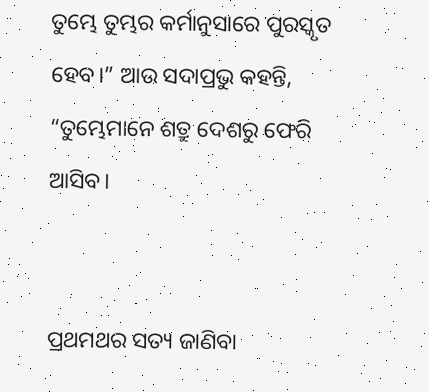ତୁମ୍ଭେ ତୁମ୍ଭର କର୍ମାନୁସାରେ ପୁରସ୍କୃତ ହେବ।” ଆଉ ସଦାପ୍ରଭୁ କହନ୍ତି, “ତୁମ୍ଭେମାନେ ଶତ୍ରୁ ଦେଶରୁ ଫେରି ଆସିବ।


ପ୍ରଥମଥର ସତ୍ୟ ଜାଣିବା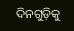ଦିନଗୁଡ଼ିକୁ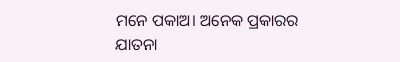ମନେ ପକାଅ। ଅନେକ ପ୍ରକାରର ଯାତନା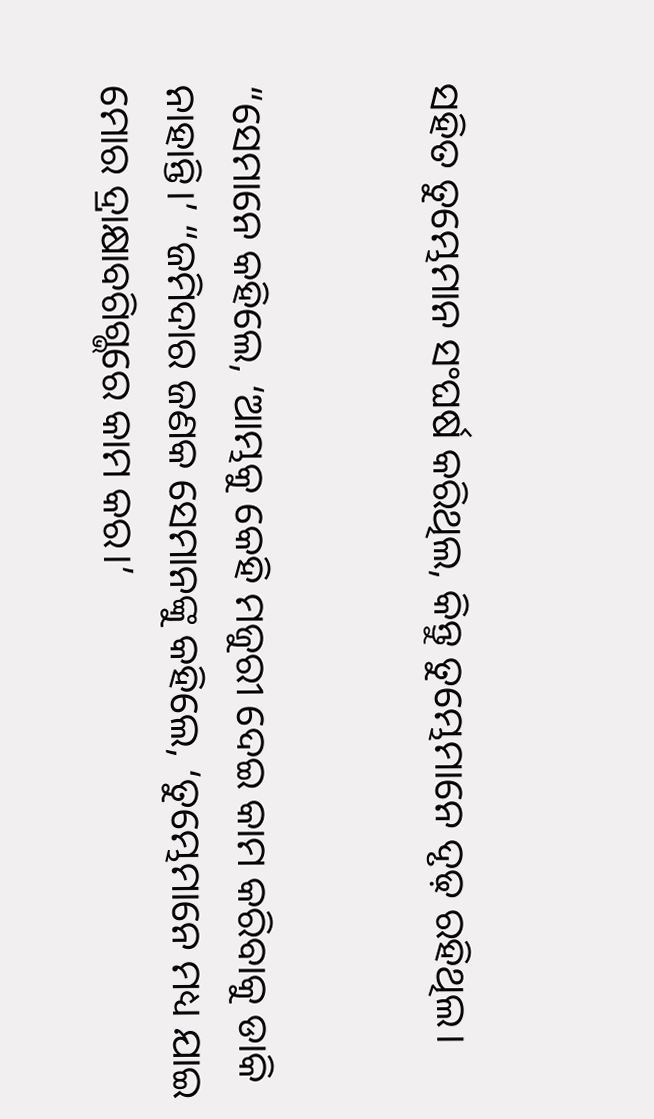ସହିତ ତୁମ୍ଭେମାନ ସଂଘର୍ଷ କରିଥିଲ, କିନ୍ତୁ ତୁମ୍ଭେମାନେ ଦୃଢ଼ ରହିଥିଲ।


“ସେମାନେ କହିଲେ, ‘ଆମ୍ଭକୁ କେହି ମଜୁରୀ ଦେଇ କାମ କରିବାକୁ ଡାକି ନାହାନ୍ତି।’ “ଜମିଦାର ଜଣକ ସେମାନଙ୍କୁ କହିଲେ, ‘ତୁମ୍ଭେମାନେ ମଧ୍ୟ ଯାଇ ମୋର ଦ୍ରାକ୍ଷାବଗିଗ୍ଭରେ କାମ କର।’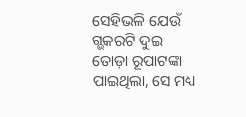ସେହିଭଳି ଯେଉଁ ଗ୍ଭକରଟି ଦୁଇ ତୋଡ଼ା ରୂପାଟଙ୍କା ପାଇଥିଲା, ସେ ମଧ୍ୟ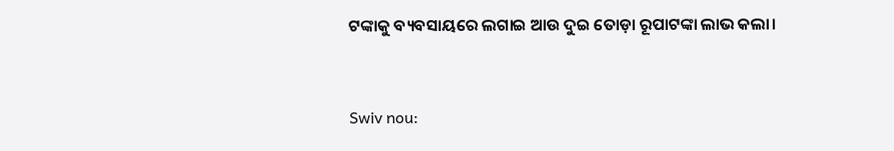ଟଙ୍କାକୁ ବ୍ୟବସାୟରେ ଲଗାଇ ଆଉ ଦୁଇ ତୋଡ଼ା ରୂପାଟଙ୍କା ଲାଭ କଲା।


Swiv nou: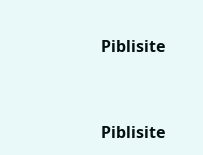Piblisite


Piblisite